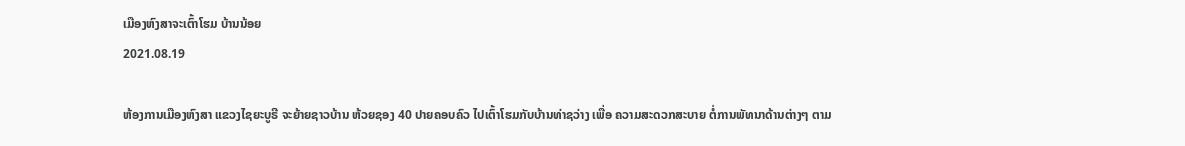ເມືອງຫົງສາຈະເຕົ້າໂຮມ ບ້ານນ້ອຍ
2021.08.19

ຫ້ອງການເມືອງຫົງສາ ແຂວງໄຊຍະບູຣີ ຈະຍ້າຍຊາວບ້ານ ຫ້ວຍຊອງ 40 ປາຍຄອບຄົວ ໄປເຕົ້າໂຮມກັບບ້ານທ່າຊວ່າງ ເພື່ອ ຄວາມສະດວກສະບາຍ ຕໍ່ການພັທນາດ້ານຕ່າງໆ ຕາມ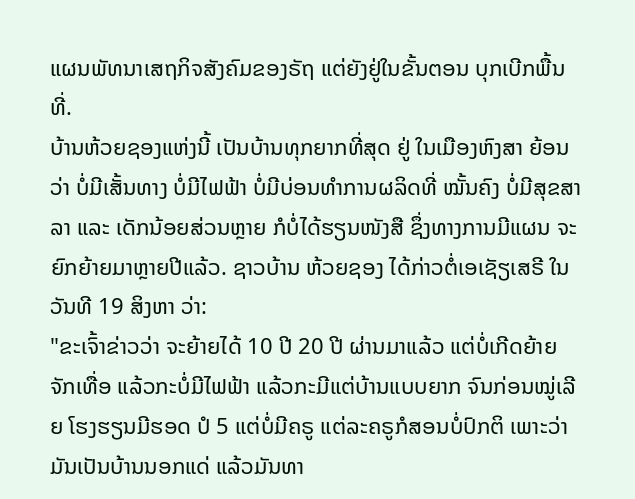ແຜນພັທນາເສຖກິຈສັງຄົມຂອງຣັຖ ແຕ່ຍັງຢູ່ໃນຂັ້ນຕອນ ບຸກເບີກພື້ນທີ່.
ບ້ານຫ້ວຍຊອງແຫ່ງນີ້ ເປັນບ້ານທຸກຍາກທີ່ສຸດ ຢູ່ ໃນເມືອງຫົງສາ ຍ້ອນວ່າ ບໍ່ມີເສັ້ນທາງ ບໍ່ມີໄຟຟ້າ ບໍ່ມີບ່ອນທຳການຜລິດທີ່ ໝັ້ນຄົງ ບໍ່ມີສຸຂສາລາ ແລະ ເດັກນ້ອຍສ່ວນຫຼາຍ ກໍບໍ່ໄດ້ຮຽນໜັງສື ຊຶ່ງທາງການມີແຜນ ຈະຍົກຍ້າຍມາຫຼາຍປີແລ້ວ. ຊາວບ້ານ ຫ້ວຍຊອງ ໄດ້ກ່າວຕໍ່ເອເຊັຽເສຣີ ໃນວັນທີ 19 ສິງຫາ ວ່າ:
"ຂະເຈົ້າຂ່າວວ່າ ຈະຍ້າຍໄດ້ 10 ປີ 20 ປີ ຜ່ານມາແລ້ວ ແຕ່ບໍ່ເກີດຍ້າຍຈັກເທື່ອ ແລ້ວກະບໍ່ມີໄຟຟ້າ ແລ້ວກະມີແຕ່ບ້ານແບບຍາກ ຈົນກ່ອນໝູ່ເລີຍ ໂຮງຮຽນມີຮອດ ປໍ 5 ແຕ່ບໍ່ມີຄຣູ ແຕ່ລະຄຣູກໍສອນບໍ່ປົກຕິ ເພາະວ່າມັນເປັນບ້ານນອກແດ່ ແລ້ວມັນທາ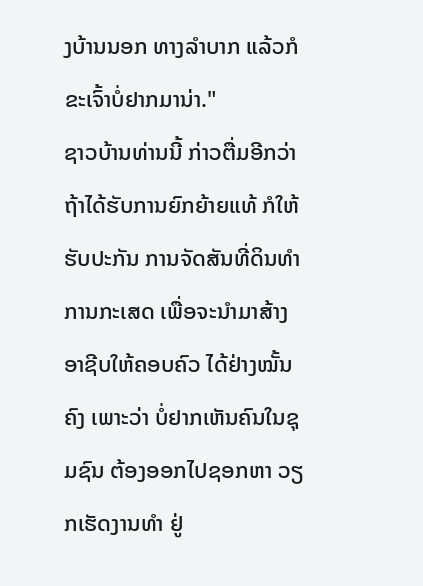ງບ້ານນອກ ທາງລຳບາກ ແລ້ວກໍຂະເຈົ້າບໍ່ຢາກມານ່າ."
ຊາວບ້ານທ່ານນີ້ ກ່າວຕື່ມອີກວ່າ ຖ້າໄດ້ຮັບການຍົກຍ້າຍແທ້ ກໍໃຫ້ຮັບປະກັນ ການຈັດສັນທີ່ດິນທຳການກະເສດ ເພື່ອຈະນຳມາສ້າງ ອາຊີບໃຫ້ຄອບຄົວ ໄດ້ຢ່າງໝັ້ນຄົງ ເພາະວ່າ ບໍ່ຢາກເຫັນຄົນໃນຊຸມຊົນ ຕ້ອງອອກໄປຊອກຫາ ວຽກເຮັດງານທຳ ຢູ່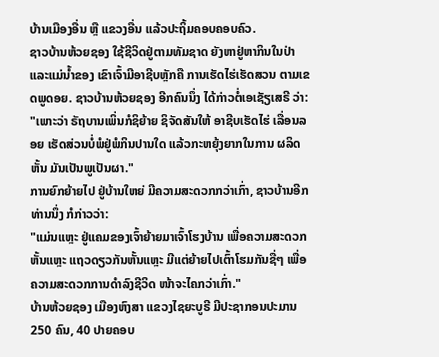ບ້ານເມືອງອື່ນ ຫຼື ແຂວງອື່ນ ແລ້ວປະຖິ້ມຄອບຄອບຄົວ.
ຊາວບ້ານຫ້ວຍຊອງ ໃຊ້ຊີວິດຢູ່ຕາມທັມຊາດ ຍັງຫາຢູ່ຫາກິນໃນປ່າ ແລະແມ່ນ້ຳຂອງ ເຂົາເຈົ້າມີອາຊີບຫຼັກຄື ການເຮັດໄຮ່ເຮັດສວນ ຕາມເຂດພູດອຍ. ຊາວບ້ານຫ້ວຍຊອງ ອີກຄົນນຶ່ງ ໄດ້ກ່າວຕໍ່ເອເຊັຽເສຣີ ວ່າ:
"ເພາະວ່າ ຣັຖບານເພິ່ນກໍຊິຍ້າຍ ຊິຈັດສັນໃຫ້ ອາຊີບເຮັດໄຮ່ ເລື່ອນລອຍ ເຮັດສ່ວນບໍ່ພໍຢູ່ພໍກິນປານໃດ ແລ້ວກະຫຍຸ້ງຍາກໃນການ ຜລິດຫັ້ນ ມັນເປັນພູເປັນຜາ."
ການຍົກຍ້າຍໄປ ຢູ່ບ້ານໃຫຍ່ ມີຄວາມສະດວກກວ່າເກົ່າ, ຊາວບ້ານອີກທ່ານນຶ່ງ ກໍກ່າວວ່າ:
"ແມ່ນແຫຼະ ຢູ່ແຄມຂອງເຈົ້າຍ້າຍມາເຈົ້າໂຮງບ້ານ ເພື່ອຄວາມສະດວກຫັ້ນແຫຼະ ແຖວດຽວກັນຫັ້ນແຫຼະ ມີແຕ່ຍ້າຍໄປເຕົ້າໂຮມກັນຊື່ໆ ເພື່ອຄວາມສະດວກການດຳລົງຊີວິດ ໜ້າຈະໄຄກວ່າເກົ່າ."
ບ້ານຫ້ວຍຊອງ ເມືອງຫົງສາ ແຂວງໄຊຍະບູຣີ ມີປະຊາກອນປະມານ 250 ຄົນ, 40 ປາຍຄອບ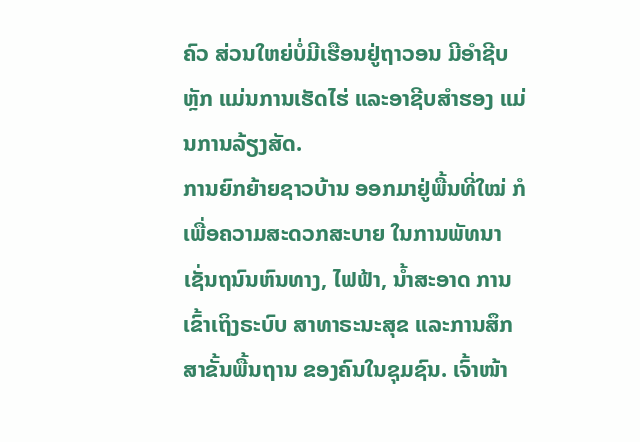ຄົວ ສ່ວນໃຫຍ່ບໍ່ມີເຮືອນຢູ່ຖາວອນ ມີອຳຊີບຫຼັກ ແມ່ນການເຮັດໄຮ່ ແລະອາຊີບສຳຮອງ ແມ່ນການລ້ຽງສັດ.
ການຍົກຍ້າຍຊາວບ້ານ ອອກມາຢູ່ພື້ນທີ່ໃໝ່ ກໍເພື່ອຄວາມສະດວກສະບາຍ ໃນການພັທນາເຊັ່ນຖນົນຫົນທາງ, ໄຟຟ້າ, ນ້ຳສະອາດ ການເຂົ້າເຖິງຣະບົບ ສາທາຣະນະສຸຂ ແລະການສຶກສາຂັ້ນພື້ນຖານ ຂອງຄົນໃນຊຸມຊົນ. ເຈົ້າໜ້າ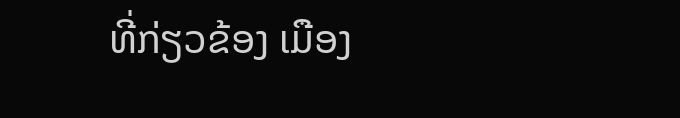ທີ່ກ່ຽວຂ້ອງ ເມືອງ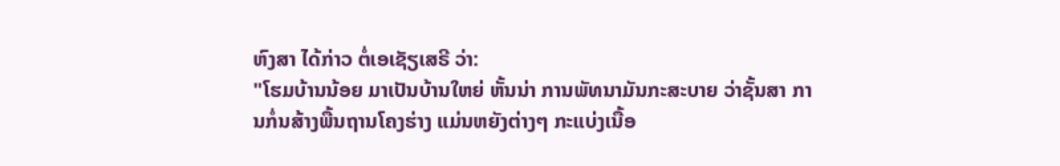ຫົງສາ ໄດ້ກ່າວ ຕໍ່ເອເຊັຽເສຣີ ວ່າ:
"ໂຮມບ້ານນ້ອຍ ມາເປັນບ້ານໃຫຍ່ ຫັ້ນນ່າ ການພັທນາມັນກະສະບາຍ ວ່າຊັ້ນສາ ການກໍ່ນສ້າງພື້ນຖານໂຄງຮ່າງ ແມ່ນຫຍັງຕ່າງໆ ກະແບ່ງເນື້ອ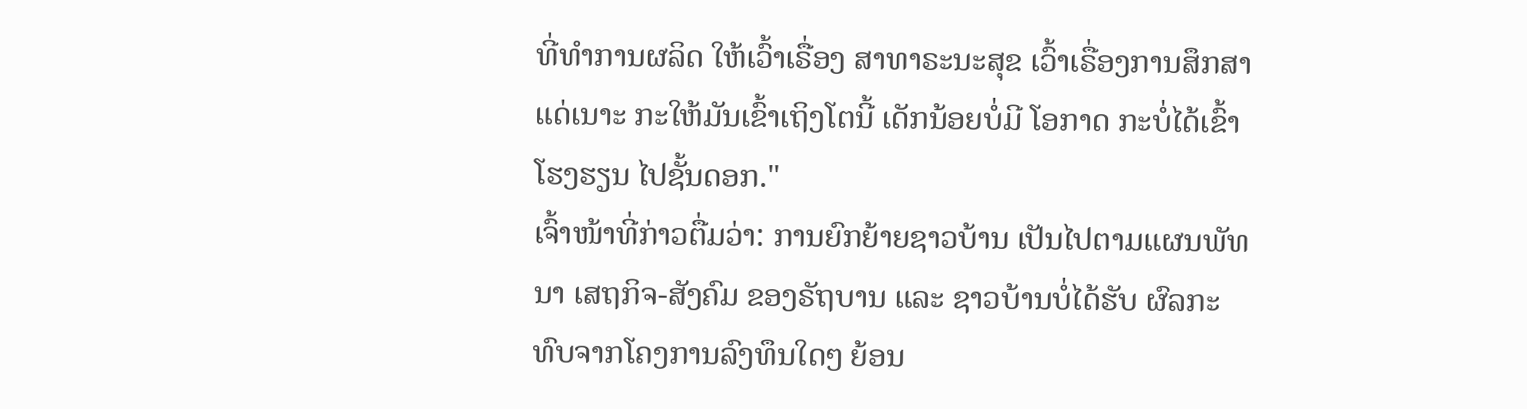ທີ່ທຳການຜລິດ ໃຫ້ເວົ້າເຣື່ອງ ສາທາຣະນະສຸຂ ເວົ້າເຣື່ອງການສຶກສາແດ່ເນາະ ກະໃຫ້ມັນເຂົ້າເຖິງໂຕນີ້ ເດັກນ້ອຍບໍ່ມີ ໂອກາດ ກະບໍ່ໄດ້ເຂົ້າໂຮງຮຽນ ໄປຊັ້ນດອກ."
ເຈົ້າໜ້າທີ່ກ່າວຕື່ມວ່າ: ການຍົກຍ້າຍຊາວບ້ານ ເປັນໄປຕາມແຜນພັທນາ ເສຖກິຈ-ສັງຄົມ ຂອງຣັຖບານ ແລະ ຊາວບ້ານບໍ່ໄດ້ຮັບ ຜົລກະທົບຈາກໂຄງການລົງທຶນໃດໆ ຍ້ອນ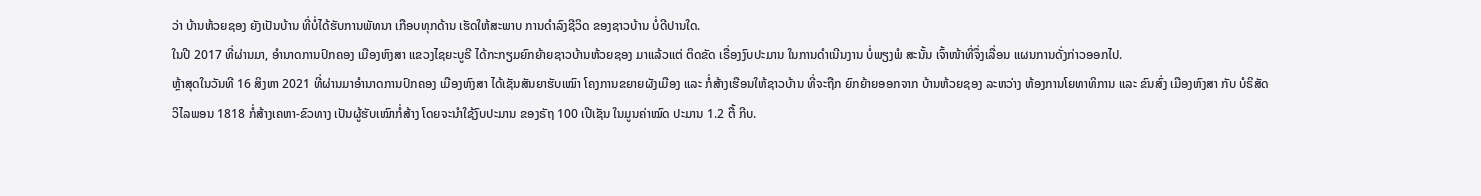ວ່າ ບ້ານຫ້ວຍຊອງ ຍັງເປັນບ້ານ ທີ່ບໍ່ໄດ້ຮັບການພັທນາ ເກືອບທຸກດ້ານ ເຮັດໃຫ້ສະພາບ ການດຳລົງຊີວິດ ຂອງຊາວບ້ານ ບໍ່ດີປານໃດ.
ໃນປີ 2017 ທີ່ຜ່ານມາ, ອຳນາດການປົກຄອງ ເມືອງຫົງສາ ແຂວງໄຊຍະບູຣີ ໄດ້ກະກຽມຍົກຍ້າຍຊາວບ້ານຫ້ວຍຊອງ ມາແລ້ວແຕ່ ຕິດຂັດ ເຣື່ອງງົບປະມານ ໃນການດຳເນີນງານ ບໍ່ພຽງພໍ ສະນັ້ນ ເຈົ້າໜ້າທີ່ຈຶ່ງເລື່ອນ ແຜນການດັ່ງກ່າວອອກໄປ.
ຫຼ້າສຸດໃນວັນທີ 16 ສິງຫາ 2021 ທີ່ຜ່ານມາອຳນາດການປົກຄອງ ເມືອງຫົງສາ ໄດ້ເຊັນສັນຍາຮັບເໝົາ ໂຄງການຂຍາຍຜັງເມືອງ ແລະ ກໍ່ສ້າງເຮືອນໃຫ້ຊາວບ້ານ ທີ່ຈະຖືກ ຍົກຍ້າຍອອກຈາກ ບ້ານຫ້ວຍຊອງ ລະຫວ່າງ ຫ້ອງການໂຍທາທິການ ແລະ ຂົນສົ່ງ ເມືອງຫົງສາ ກັບ ບໍຣິສັດ ວິໄລພອນ 1818 ກໍ່ສ້າງເຄຫາ-ຂົວທາງ ເປັນຜູ້ຮັບເໝົາກໍ່ສ້າງ ໂດຍຈະນຳໃຊ້ງົບປະມານ ຂອງຣັຖ 100 ເປີເຊັນ ໃນມູນຄ່າໝົດ ປະມານ 1.2 ຕື້ ກີບ.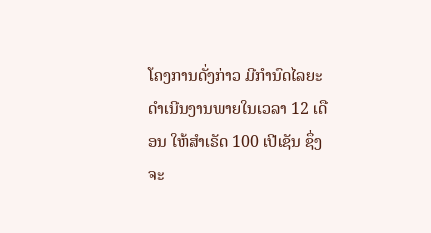ໂຄງການດັ່ງກ່າວ ມີກຳນົດໄລຍະດຳເນີນງານພາຍໃນເວລາ 12 ເດືອນ ໃຫ້ສຳເຣັດ 100 ເປີເຊັນ ຊຶ່ງຈະ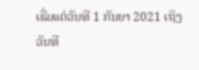ເຣີ່ມແຕ່ວັນທີ 1 ກັນຍາ 2021 ເຖິງວັນທີ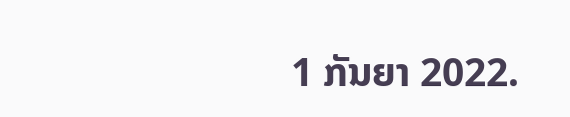1 ກັນຍາ 2022.